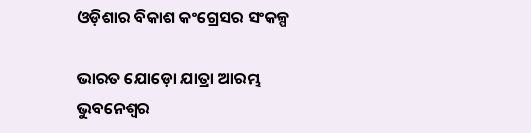ଓଡ଼ିଶାର ବିକାଶ କଂଗ୍ରେସର ସଂକଳ୍ପ

ଭାରତ ଯୋଡ଼ୋ ଯାତ୍ରା ଆରମ୍ଭ
ଭୁବନେଶ୍ୱର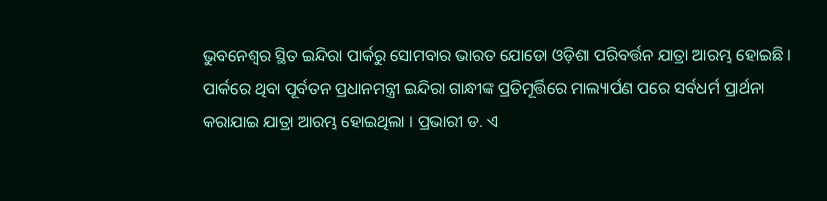ଭୁବନେଶ୍ୱର ସ୍ଥିତ ଇନ୍ଦିରା ପାର୍କରୁ ସୋମବାର ଭାରତ ଯୋଡୋ ଓଡ଼ିଶା ପରିବର୍ତ୍ତନ ଯାତ୍ରା ଆରମ୍ଭ ହୋଇଛି । ପାର୍କରେ ଥିବା ପୂର୍ବତନ ପ୍ରଧାନମନ୍ତ୍ରୀ ଇନ୍ଦିରା ଗାନ୍ଧୀଙ୍କ ପ୍ରତିମୂର୍ତ୍ତିରେ ମାଲ୍ୟାର୍ପଣ ପରେ ସର୍ବଧର୍ମ ପ୍ରାର୍ଥନା କରାଯାଇ ଯାତ୍ରା ଆରମ୍ଭ ହୋଇଥିଲା । ପ୍ରଭାରୀ ଡ. ଏ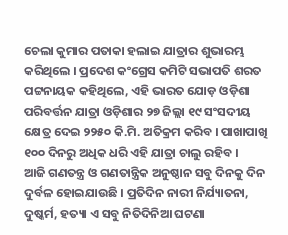ଚେଲା କୁମାର ପତାକା ହଲାଇ ଯାତ୍ରାର ଶୁଭାରମ୍ଭ କରିଥିଲେ । ପ୍ରଦେଶ କଂଗ୍ରେସ କମିଟି ସଭାପତି ଶରତ ପଟ୍ଟନାୟକ କହିଥିଲେ, ଏହି ଭାରତ ଯୋଡ଼ ଓଡ଼ିଶା ପରିବର୍ତ୍ତନ ଯାତ୍ରା ଓଡ଼ିଶାର ୨୭ ଜିଲ୍ଲା ୧୯ ସଂସଦୀୟ କ୍ଷେତ୍ର ଦେଇ ୨୨୫୦ କି.ମି. ଅତିକ୍ରମ କରିବ । ପାଖାପାଖି ୧୦୦ ଦିନରୁ ଅଧିକ ଧରି ଏହି ଯାତ୍ରା ଚାଲୁ ରହିବ ।
ଆଜି ଗଣତନ୍ତ୍ର ଓ ଗଣତାନ୍ତ୍ରିକ ଅନୁଷ୍ଠାନ ସବୁ ଦିନକୁ ଦିନ ଦୁର୍ବଳ ହୋଇଯାଉଛି । ପ୍ରତିଦିନ ନାରୀ ନିର୍ଯ୍ୟାତନା, ଦୁଷ୍କର୍ମ, ହତ୍ୟା ଏ ସବୁ ନିତିଦିନିଆ ଘଟଣା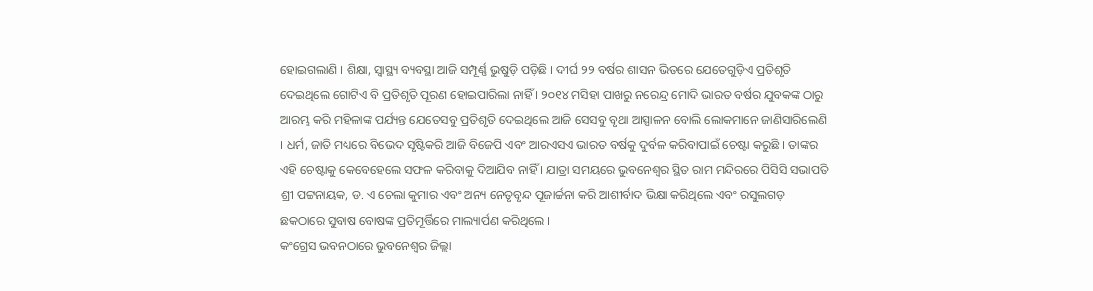ହୋଇଗଲାଣି । ଶିକ୍ଷା, ସ୍ୱାସ୍ଥ୍ୟ ବ୍ୟବସ୍ଥା ଆଜି ସମ୍ପୂର୍ଣ୍ଣ ଭୁଷୁଡ଼ି ପଡ଼ିଛି । ଦୀର୍ଘ ୨୨ ବର୍ଷର ଶାସନ ଭିତରେ ଯେତେଗୁଡ଼ିଏ ପ୍ରତିଶୃତି ଦେଇଥିଲେ ଗୋଟିଏ ବି ପ୍ରତିଶୃତି ପୂରଣ ହୋଇପାରିଲା ନାହିଁ । ୨୦୧୪ ମସିହା ପାଖରୁ ନରେନ୍ଦ୍ର ମୋଦି ଭାରତ ବର୍ଷର ଯୁବକଙ୍କ ଠାରୁ ଆରମ୍ଭ କରି ମହିଳାଙ୍କ ପର୍ଯ୍ୟନ୍ତ ଯେତେସବୁ ପ୍ରତିଶୃତି ଦେଇଥିଲେ ଆଜି ସେସବୁ ବୃଥା ଆସ୍ପାଳନ ବୋଲି ଲୋକମାନେ ଜାଣିସାରିଲେଣି । ଧର୍ମ, ଜାତି ମଧ୍ୟରେ ବିଭେଦ ସୃଷ୍ଟିକରି ଆଜି ବିଜେପି ଏବଂ ଆରଏସଏ ଭାରତ ବର୍ଷକୁ ଦୁର୍ବଳ କରିବାପାଇଁ ଚେଷ୍ଟା କରୁଛି । ତାଙ୍କର ଏହି ଚେଷ୍ଟାକୁ କେବେହେଲେ ସଫଳ କରିବାକୁ ଦିଆଯିବ ନାହିଁ । ଯାତ୍ରା ସମୟରେ ଭୁବନେଶ୍ୱର ସ୍ଥିତ ରାମ ମନ୍ଦିରରେ ପିସିସି ସଭାପତି ଶ୍ରୀ ପଟ୍ଟନାୟକ, ଡ. ଏ ଚେଲା କୁମାର ଏବଂ ଅନ୍ୟ ନେତୃବୃନ୍ଦ ପୂଜାର୍ଚ୍ଚନା କରି ଆଶୀର୍ବାଦ ଭିକ୍ଷା କରିଥିଲେ ଏବଂ ରସୁଲଗଡ଼ ଛକଠାରେ ସୁବାଷ ବୋଷଙ୍କ ପ୍ରତିମୂର୍ତ୍ତିରେ ମାଲ୍ୟାର୍ପଣ କରିଥିଲେ ।
କଂଗ୍ରେସ ଭବନଠାରେ ଭୁବନେଶ୍ୱର ଜିଲ୍ଲା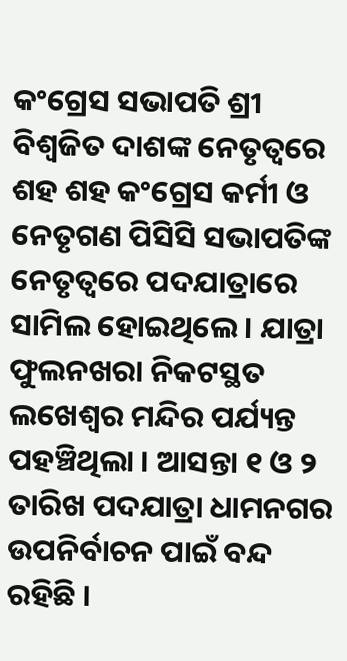କଂଗ୍ରେସ ସଭାପତି ଶ୍ରୀ ବିଶ୍ୱଜିତ ଦାଶଙ୍କ ନେତୃତ୍ୱରେ ଶହ ଶହ କଂଗ୍ରେସ କର୍ମୀ ଓ ନେତୃଗଣ ପିସିସି ସଭାପତିଙ୍କ ନେତୃତ୍ୱରେ ପଦଯାତ୍ରାରେ ସାମିଲ ହୋଇଥିଲେ । ଯାତ୍ରା ଫୁଲନଖରା ନିକଟସ୍ଥତ ଲଖେଶ୍ୱର ମନ୍ଦିର ପର୍ଯ୍ୟନ୍ତ ପହଞ୍ଚିଥିଲା । ଆସନ୍ତା ୧ ଓ ୨ ତାରିଖ ପଦଯାତ୍ରା ଧାମନଗର ଉପନିର୍ବାଚନ ପାଇଁ ବନ୍ଦ ରହିଛି ।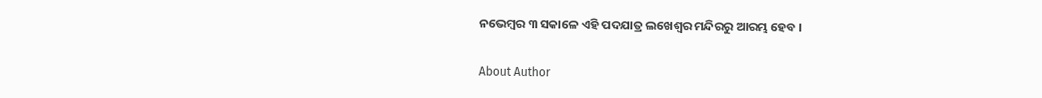ନଭେମ୍ବର ୩ ସକାଳେ ଏହି ପଦଯାତ୍ର ଲଖେଶ୍ୱର ମନ୍ଦିରରୁ ଆରମ୍ଭ ହେବ ।

About Author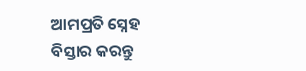ଆମପ୍ରତି ସ୍ନେହ ବିସ୍ତାର କରନ୍ତୁ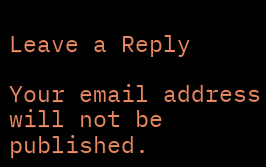Leave a Reply

Your email address will not be published.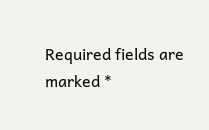Required fields are marked *